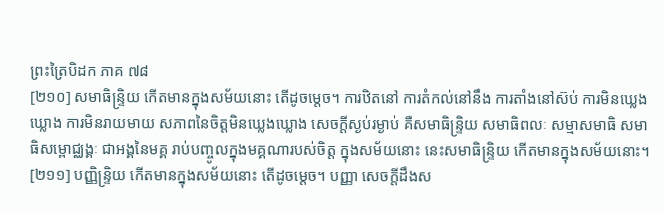ព្រះត្រៃបិដក ភាគ ៧៨
[២១០] សមាធិន្ទ្រិយ កើតមានក្នុងសម័យនោះ តើដូចម្តេច។ ការឋិតនៅ ការតំកល់នៅនឹង ការតាំងនៅស៊ប់ ការមិនឃ្លេងឃ្លោង ការមិនរាយមាយ សភាពនៃចិត្តមិនឃ្លេងឃ្លោង សេចក្តីស្ងប់រម្ងាប់ គឺសមាធិន្ទ្រិយ សមាធិពលៈ សម្មាសមាធិ សមាធិសម្ពោជ្ឈង្គៈ ជាអង្គនៃមគ្គ រាប់បញ្ចូលក្នុងមគ្គណារបស់ចិត្ត ក្នុងសម័យនោះ នេះសមាធិន្ទ្រិយ កើតមានក្នុងសម័យនោះ។
[២១១] បញ្ញិន្ទ្រិយ កើតមានក្នុងសម័យនោះ តើដូចម្តេច។ បញ្ញា សេចក្តីដឹងស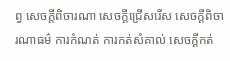ព្វ សេចក្តីពិចារណា សេចក្តីជ្រើសរើស សេចក្តីពិចារណាធម៌ ការកំណត់ ការកត់សំគាល់ សេចក្តីកត់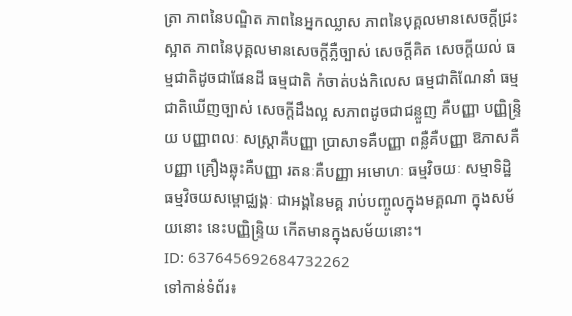ត្រា ភាពនៃបណ្ឌិត ភាពនៃអ្នកឈ្លាស ភាពនៃបុគ្គលមានសេចក្តីជ្រះស្អាត ភាពនៃបុគ្គលមានសេចក្តីភ្លឺច្បាស់ សេចក្តីគិត សេចក្តីយល់ ធម្មជាតិដូចជាផែនដី ធម្មជាតិ កំចាត់បង់កិលេស ធម្មជាតិណែនាំ ធម្មជាតិឃើញច្បាស់ សេចក្តីដឹងល្អ សភាពដូចជាជន្លួញ គឺបញ្ញា បញ្ញិន្ទ្រិយ បញ្ញាពលៈ សស្ត្រាគឺបញ្ញា ប្រាសាទគឺបញ្ញា ពន្លឺគឺបញ្ញា ឱភាសគឺបញ្ញា គ្រឿងឆ្លុះគឺបញ្ញា រតនៈគឺបញ្ញា អមោហៈ ធម្មវិចយៈ សម្មាទិដ្ឋិ ធម្មវិចយសម្ពោជ្ឈង្គៈ ជាអង្គនៃមគ្គ រាប់បញ្ចូលក្នុងមគ្គណា ក្នុងសម័យនោះ នេះបញ្ញិន្ទ្រិយ កើតមានក្នុងសម័យនោះ។
ID: 637645692684732262
ទៅកាន់ទំព័រ៖